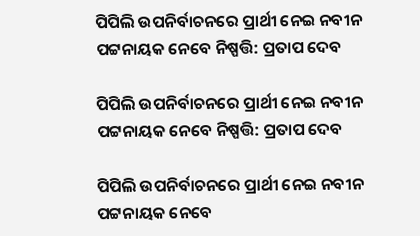ପିପିଲି ଉପନିର୍ବାଚନରେ ପ୍ରାର୍ଥୀ ନେଇ ନବୀନ ପଟ୍ଟନାୟକ ନେବେ ନିଷ୍ପତ୍ତି: ପ୍ରତାପ ଦେବ

ପିପିଲି ଉପନିର୍ବାଚନରେ ପ୍ରାର୍ଥୀ ନେଇ ନବୀନ ପଟ୍ଟନାୟକ ନେବେ ନିଷ୍ପତ୍ତି: ପ୍ରତାପ ଦେବ

ପିପିଲି ଉପନିର୍ବାଚନରେ ପ୍ରାର୍ଥୀ ନେଇ ନବୀନ ପଟ୍ଟନାୟକ ନେବେ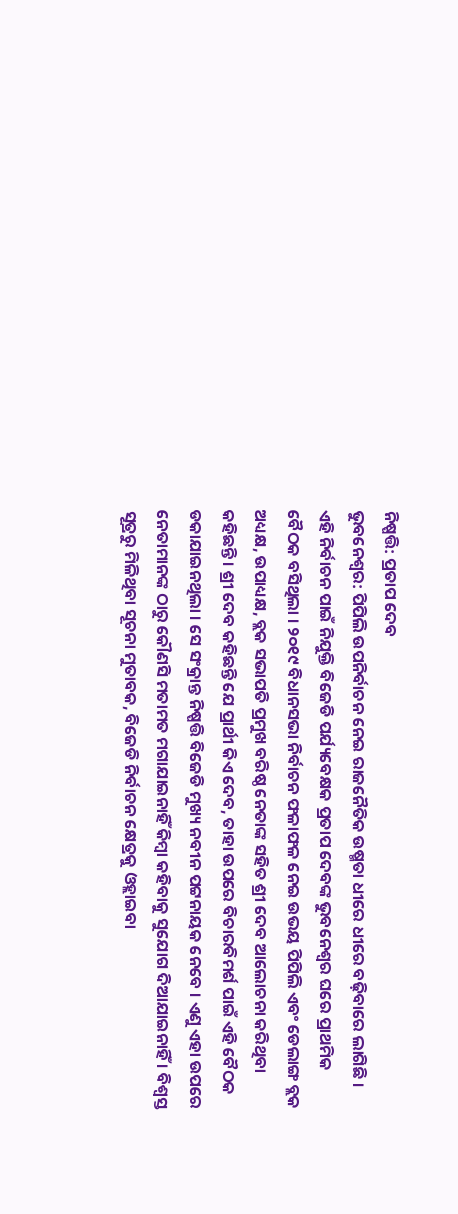ନିଷ୍ପତ୍ତି: ପ୍ରତାପ ଦେବ
ଭୁବନେଶ୍ୱର: ପିପିଲି ଉପନିର୍ବାଚନ ନେଇ ରାଜନୈତିକ ଉଷ୍ମତା ଧୀରେ ଧୀରେ ବଢ଼ିବାରେ ଲାଗିଛି । ଏହି ନିର୍ବାଚନ ପାଇଁ ନିଯୁକ୍ତି ବିଜେଡି ପର୍ଯ୍ୟବେକ୍ଷକ ପ୍ରତାପ ଦେବଙ୍କ ଭୁବନେଶ୍ୱର ଘରେ ପ୍ରାଥମିକ ବୈଠକ ବସିଥିଲା । ୨୦୧୯ ବିଧାନସଭା ନିର୍ବାଚନ ଫଳାଫଳ ନେଇ ଉଭୟ ପିପିଲି ଏବଂ ଡେଲାଙ୍ଗ ବ୍ଲକ ଅଧ୍ୟକ୍ଷ, ଉପାଧ୍ୟକ୍ଷ, ବ୍ଲକ ସଭାପତି ପ୍ରମୁଖ ବରିଷ୍ଠ ନେତାଙ୍କ ସହିତ ଶ୍ରୀ ଦେବ ଆଲୋଚନା କରିଥିବା କହିଛନ୍ତି । ଶ୍ରୀ ଦେବ କହିଛନ୍ତି ଯେ ପ୍ରାର୍ଥୀ କିଏ ଦେବ, ତାହା ଉପରେ ବିଚାରବିମର୍ଶ ପାଇଁ ଏହି ବୈଠକ ଡକାଯାଇନଥିଲା । ସେ ସଂକ୍ରାନ୍ତ ନିଷ୍ପତ୍ତି ବିଜେଡି ମୁଖ୍ୟ ନବୀନ ପଟ୍ଟନାୟକ ନେବେ । ଏଣୁ ଏହା ଉପରେ ନେତାମାନଙ୍କ ଠାରୁ କୌଣସି ମତାମତ ମଗାଯାଇନାହିଁ କିମ୍ବା କହିବାକୁ ସୁଯୋଗ ଦିଆଯାଇନାହିଁ । ବିଶ୍ୱସ୍ତ ସୂତ୍ରରୁ ମିଳିଥିବା ସୂଚନା ମୁତାବକ, ବିଜେଡି ନିର୍ବାଚନ କ୍ଷେତ୍ରକୁ ଓହ୍ଲାଇବା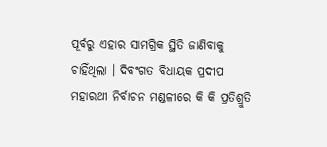ପୂର୍ବରୁ ଏହାର ସାମଗ୍ରିକ ସ୍ଥିତି ଜାଣିବାକୁ ଚାହିଁଥିଲା । ଦିବଂଗତ ବିଧାୟକ ପ୍ରଦୀପ ମହାରଥୀ ନିର୍ବାଚନ ମଣ୍ଡଳୀରେ କି କି ପ୍ରତିଶ୍ରୁତି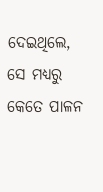ଦେଇଥିଲେ, ସେ ମଧ୍ୟରୁ କେତେ ପାଳନ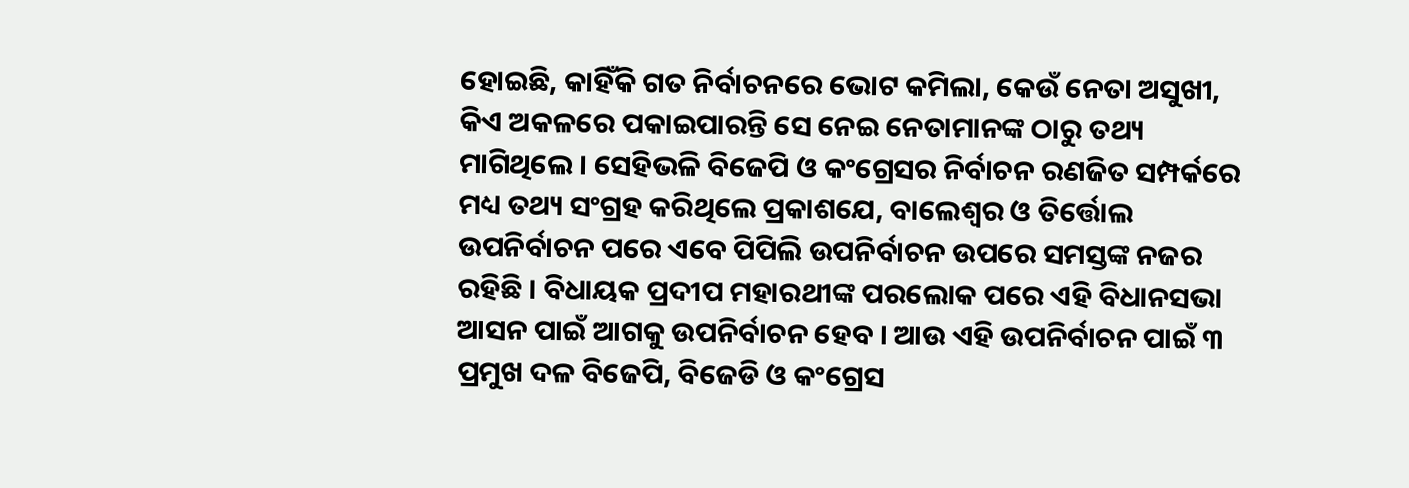ହୋଇଛି, କାହିଁକି ଗତ ନିର୍ବାଚନରେ ଭୋଟ କମିଲା, କେଉଁ ନେତା ଅସୁଖୀ, କିଏ ଅକଳରେ ପକାଇପାରନ୍ତି ସେ ନେଇ ନେତାମାନଙ୍କ ଠାରୁ ତଥ୍ୟ ମାଗିଥିଲେ । ସେହିଭଳି ବିଜେପି ଓ କଂଗ୍ରେସର ନିର୍ବାଚନ ରଣଜିତ ସମ୍ପର୍କରେ ମଧ୍ୟ ତଥ୍ୟ ସଂଗ୍ରହ କରିଥିଲେ ପ୍ରକାଶଯେ, ବାଲେଶ୍ୱର ଓ ତିର୍ତ୍ତୋଲ ଉପନିର୍ବାଚନ ପରେ ଏବେ ପିପିଲି ଉପନିର୍ବାଚନ ଉପରେ ସମସ୍ତଙ୍କ ନଜର ରହିଛି । ବିଧାୟକ ପ୍ରଦୀପ ମହାରଥୀଙ୍କ ପରଲୋକ ପରେ ଏହି ବିଧାନସଭା ଆସନ ପାଇଁ ଆଗକୁ ଉପନିର୍ବାଚନ ହେବ । ଆଉ ଏହି ଉପନିର୍ବାଚନ ପାଇଁ ୩ ପ୍ରମୁଖ ଦଳ ବିଜେପି, ବିଜେଡି ଓ କଂଗ୍ରେସ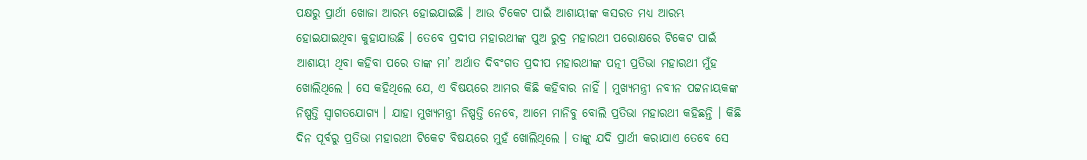ପକ୍ଷରୁ ପ୍ରାର୍ଥୀ ଖୋଜା ଆରମ୍ଭ ହୋଇଯାଇଛି । ଆଉ ଟିକେଟ ପାଇଁ ଆଶାୟୀଙ୍କ କସରତ ମଧ୍ୟ ଆରମ୍ଭ ହୋଇଯାଇଥିବା କୁହାଯାଉଛି । ତେବେ ପ୍ରଦୀପ ମହାରଥୀଙ୍କ ପୁଅ ରୁଦ୍ର ମହାରଥୀ ପରୋକ୍ଷରେ ଟିକେଟ ପାଇଁ ଆଶାୟୀ ଥିବା କହିବା ପରେ ତାଙ୍କ ମା’ ଅର୍ଥାତ ଦିବଂଗତ ପ୍ରଦୀପ ମହାରଥୀଙ୍କ ପତ୍ନୀ ପ୍ରତିଭା ମହାରଥୀ ମୁଁହ ଖୋଲିଥିଲେ । ସେ କହିଥିଲେ ଯେ, ଏ ବିଷୟରେ ଆମର କିଛି କହିବାର ନାହିଁ । ମୁଖ୍ୟମନ୍ତ୍ରୀ ନବୀନ ପଟ୍ଟନାୟକଙ୍କ ନିଷ୍ପତ୍ତି ସ୍ୱାଗତଯୋଗ୍ୟ । ଯାହା ମୁଖ୍ୟମନ୍ତ୍ରୀ ନିଷ୍ପତ୍ତି ନେବେ, ଆମେ ମାନିବୁ ବୋଲି ପ୍ରତିଭା ମହାରଥୀ କହିଛନ୍ତି । କିଛି ଦିନ ପୂର୍ବରୁ ପ୍ରତିଭା ମହାରଥୀ ଟିକେଟ ବିଷୟରେ ମୁହଁ ଖୋଲିଥିଲେ । ତାଙ୍କୁ ଯଦି ପ୍ରାର୍ଥୀ କରାଯାଏ ତେବେ ସେ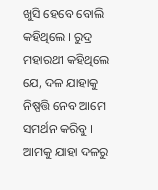ଖୁସି ହେବେ ବୋଲି କହିଥିଲେ । ରୁଦ୍ର ମହାରଥୀ କହିଥିଲେ ଯେ, ଦଳ ଯାହାକୁ ନିଷ୍ପତ୍ତି ନେବ ଆମେ ସମର୍ଥନ କରିବୁ । ଆମକୁ ଯାହା ଦଳରୁ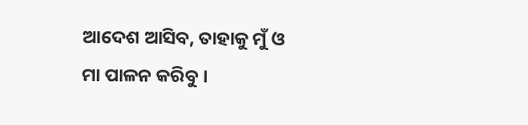ଆଦେଶ ଆସିବ, ତାହାକୁ ମୁଁ ଓ ମା ପାଳନ କରିବୁ ।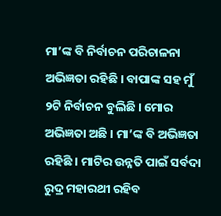ମା’ଙ୍କ ବି ନିର୍ବାଚନ ପରିଚାଳନା ଅଭିଜ୍ଞତା ରହିଛି । ବାପାଙ୍କ ସହ ମୁଁ ୨ଟି ନିର୍ବାଚନ ବୁଲିଛି । ମୋର ଅଭିଜ୍ଞତା ଅଛି । ମା’ଙ୍କ ବି ଅଭିଜ୍ଞତା ରହିଛି । ମାଟିର ଉନ୍ନତି ପାଇଁ ସର୍ବଦା ରୁଦ୍ର ମହାରଥୀ ରହିବ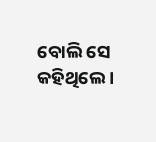ବୋଲି ସେ କହିଥିଲେ ।